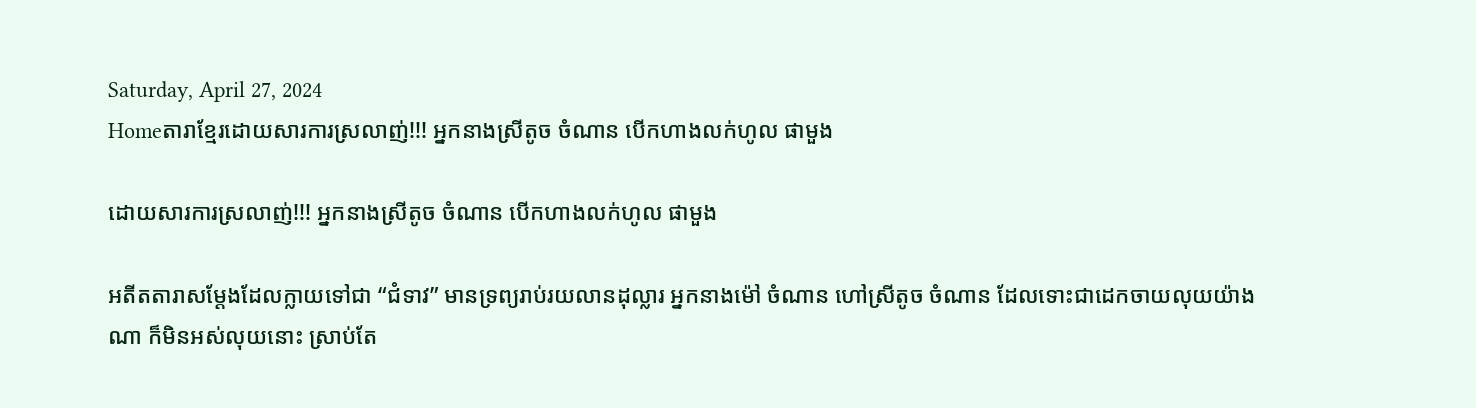Saturday, April 27, 2024
Homeតារាខ្មែរដោយសារការស្រលាញ់!!! អ្នកនាងស្រីតូច ចំណាន បើកហាងលក់ហូល ផាមួង

ដោយសារការស្រលាញ់!!! អ្នកនាងស្រីតូច ចំណាន បើកហាងលក់ហូល ផាមួង

អតីតតារាសម្តែងដែលក្លាយទៅជា “ជំទាវ” មានទ្រព្យរាប់រយលានដុល្លារ អ្នកនាងម៉ៅ ចំណាន ហៅស្រីតូច ចំណាន ដែលទោះជាដេកចាយលុយយ៉ាងណា ក៏មិនអស់លុយនោះ ស្រាប់តែ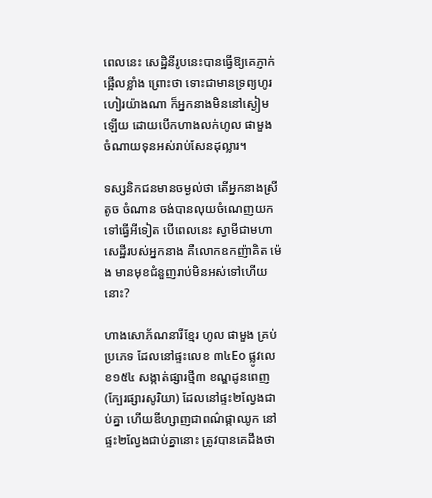ពេលនេះ សេដ្ឋិនីរូបនេះបានធ្វើឱ្យគេភ្ញាក់ផ្អើលខ្លាំង ព្រោះថា ទោះជាមានទ្រព្យហូរហៀរយ៉ាងណា ក៏អ្នកនាងមិននៅស្ងៀមឡើយ ដោយបើកហាងលក់ហូល ផាមួង ចំណាយទុនអស់រាប់សែនដុល្លារ។

ទស្សនិកជនមានចម្ងល់ថា តើអ្នកនាងស្រីតូច ចំណាន ចង់បានលុយចំណេញយកទៅធ្វើអីទៀត បើពេលនេះ ស្វាមីជាមហាសេដ្ឋីរបស់អ្នកនាង គឺលោកឧកញ៉ាគិត ម៉េង មានមុខជំនួញរាប់មិនអស់ទៅហើយនោះ?

ហាងសោភ័ណនារីខ្មែរ ហូល ផាមួង គ្រប់ប្រភេទ ដែលនៅផ្ទះលេខ ៣៤Eo ផ្លូវលេខ១៥៤ សង្កាត់ផ្សារថ្មី៣ ខណ្ឌដូនពេញ (ក្បែរផ្សារសូរិយា) ដែលនៅផ្ទះ២ល្វែងជាប់គ្នា ហើយឌីហ្សាញជាពណ៌ផ្កាឈូក នៅផ្ទះ២ល្វែងជាប់គ្នានោះ ត្រូវបានគេដឹងថា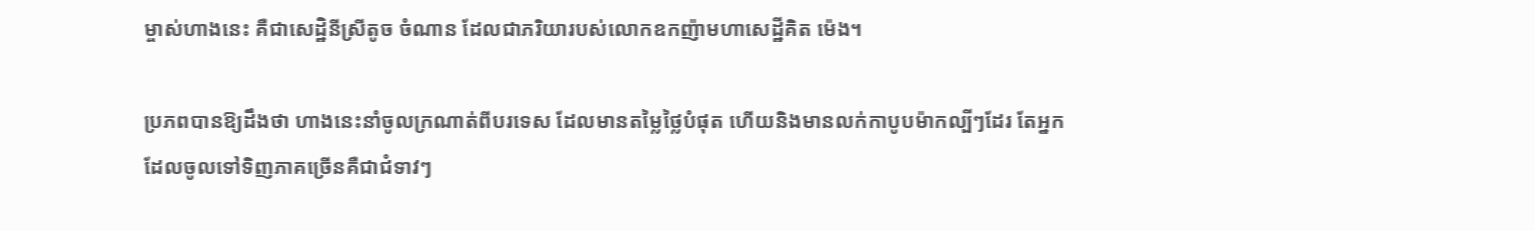ម្ចាស់ហាងនេះ គឺជាសេដ្ឋិនីស្រីតូច ចំណាន ដែលជាភរិយារបស់លោកឧកញ៉ាមហាសេដ្ឋីគិត ម៉េង។

ប្រភពបានឱ្យដឹងថា ហាងនេះនាំចូលក្រណាត់ពីបរទេស ដែលមានតម្លៃថ្លៃបំផុត ហើយនិងមានលក់កាបូបម៉ាកល្បីៗដែរ តែអ្នកដែលចូលទៅទិញភាគច្រើនគឺជាជំទាវៗ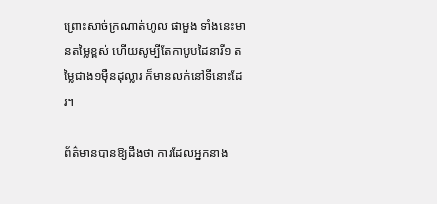ព្រោះសាច់ក្រណាត់ហូល ផាមួង ទាំងនេះមានតម្លៃខ្ពស់ ហើយសូម្បីតែកាបូបដៃនារី១ តម្លៃជាង១ម៉ឺនដុល្លារ ក៏មានលក់នៅទីនោះដែរ។

ព័ត៌មានបានឱ្យដឹងថា ការដែលអ្នកនាង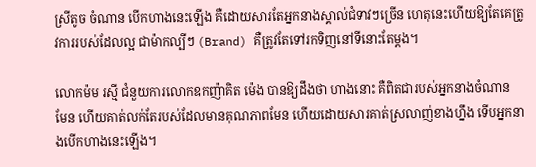ស្រីតូច ចំណាន បើកហាងនេះឡើង គឺដោយសារតែអ្នកនាងស្គាល់ជំទាវៗច្រើន ហេតុនេះហើយឱ្យតែគេត្រូវការរបស់ដែលល្អ ជាម៉ាកល្បីៗ (Brand) គឺត្រូវតែទៅរកទិញនៅទីនោះតែម្តង។

លោកម៉ម រស្មី ជំនួយការលោកឧកញ៉ាគិត ម៉េង បានឱ្យដឹងថា ហាងនោះ គឺពិតជារបស់អ្នកនាងចំណាន មែន ហើយគាត់លក់តែរបស់ដែលមានគុណភាពមែន ហើយដោយសារគាត់ស្រលាញ់ខាងហ្នឹង ទើបអ្នកនាងបើកហាងនេះឡើង។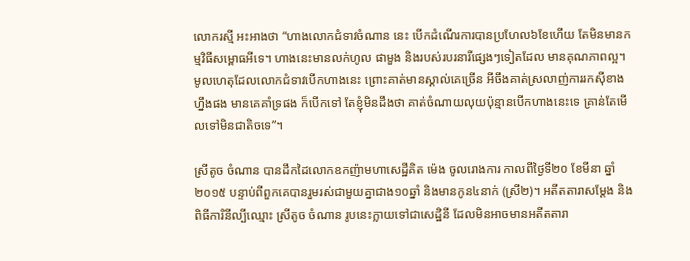លោករស្មី អះអាងថា “ហាងលោកជំទាវចំណាន នេះ បើកដំណើរការបានប្រហែល៦ខែហើយ តែមិនមានកម្មវិធីសម្ពោធអីទេ។ ហាងនេះមានលក់ហូល ផាមួង និងរបស់របរនារីផ្សេងៗទៀតដែល មានគុណភាពល្អ។ មូលហេតុដែលលោកជំទាវបើកហាងនេះ ព្រោះគាត់មានស្គាល់គេច្រើន អីចឹងគាត់ស្រលាញ់ការរកស៊ីខាងហ្នឹងផង មានគេគាំទ្រផង ក៏បើកទៅ តែខ្ញុំមិនដឹងថា គាត់ចំណាយលុយប៉ុន្មានបើកហាងនេះទេ គ្រាន់តែមើលទៅមិនជាតិចទេ”។

ស្រីតូច ចំណាន បានដឹកដៃលោកឧកញ៉ាមហាសេដ្ឋីគិត ម៉េង ចូលរោងការ កាលពីថ្ងៃទី២០ ខែមីនា ឆ្នាំ២០១៥ បន្ទាប់ពីពួកគេបានរួមរស់ជាមួយគ្នាជាង១០ឆ្នាំ និងមានកូន៤នាក់ (ស្រី២)។ អតីតតារាសម្តែង និងពិធីការិនីល្បីឈ្មោះ ស្រីតូច ចំណាន រូបនេះក្លាយទៅជាសេដ្ឋិនី ដែលមិនអាចមានអតីតតារា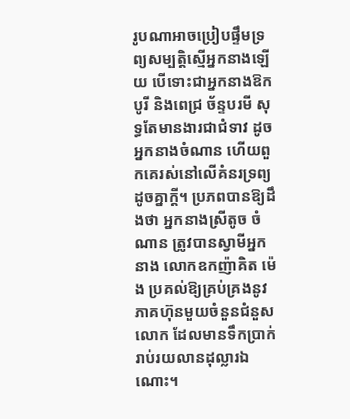រូបណាអាចប្រៀបផ្ទឹមទ្រព្យសម្បត្តិស្មើអ្នកនាងឡើយ បើទោះជាអ្នកនាងឱក បូរី និងពេជ្រ ច័ន្ទបរមី សុទ្ធតែមានងារជាជំទាវ ដូចអ្នកនាងចំណាន ហើយពួកគេរស់នៅលើគំនរទ្រព្យដូចគ្នាក្តី។ ប្រភពបានឱ្យដឹងថា អ្នកនាងស្រីតូច ចំណាន ត្រូវបានស្វាមីអ្នកនាង លោកឧកញ៉ាគិត ម៉េង ប្រគល់ឱ្យគ្រប់គ្រងនូវភាគហ៊ុនមួយចំនួនជំនួសលោក ដែលមានទឹកប្រាក់រាប់រយលានដុល្លារឯណោះ។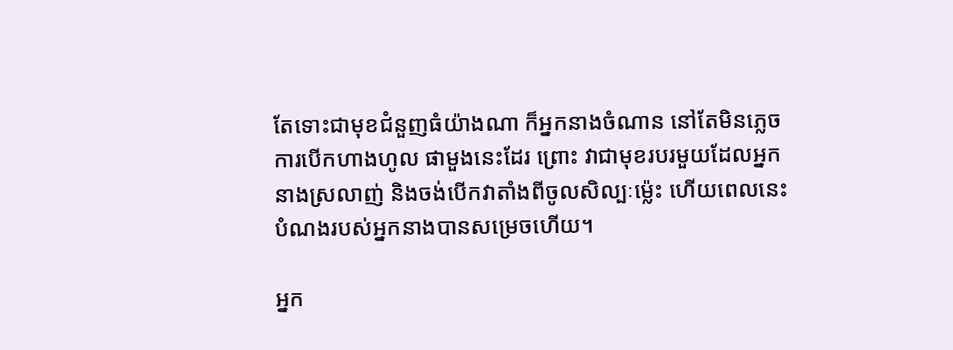តែទោះជាមុខជំនួញធំយ៉ាងណា ក៏អ្នកនាងចំណាន នៅតែមិនភ្លេចការបើកហាងហូល ផាមួងនេះដែរ ព្រោះ វាជាមុខរបរមួយដែលអ្នកនាងស្រលាញ់ និងចង់បើកវាតាំងពីចូលសិល្បៈម៉្លេះ ហើយពេលនេះបំណងរបស់អ្នកនាងបានសម្រេចហើយ។

អ្នក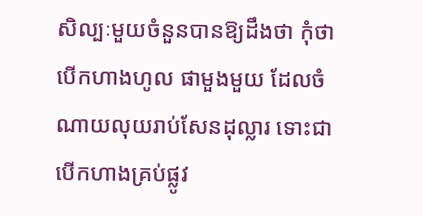សិល្បៈមួយចំនួនបានឱ្យដឹងថា កុំថាបើកហាងហូល ផាមួងមួយ ដែលចំណាយលុយរាប់សែនដុល្លារ ទោះជាបើកហាងគ្រប់ផ្លូវ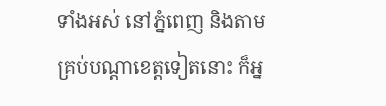ទាំងអស់ នៅភ្នំពេញ និងតាមគ្រប់បណ្តាខេត្តទៀតនោះ ក៏អ្ន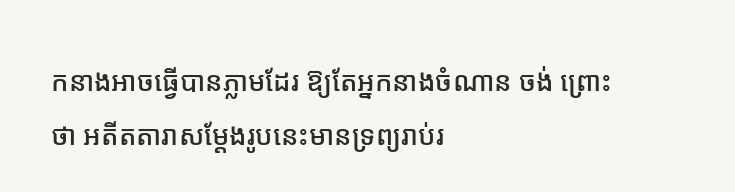កនាងអាចធ្វើបានភ្លាមដែរ ឱ្យតែអ្នកនាងចំណាន ចង់ ព្រោះថា អតីតតារាសម្តែងរូបនេះមានទ្រព្យរាប់រ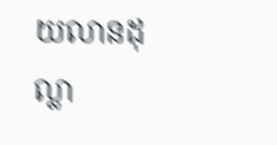យលានដុល្លា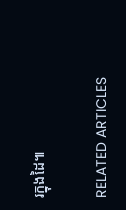រក្នុងដៃ៕

RELATED ARTICLES